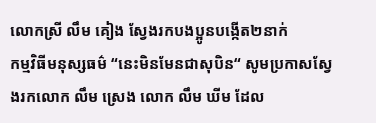លោកស្រី លឹម គៀង ស្វែងរកបងប្អូនបង្កើត២នាក់
កម្មវិធីមនុស្សធម៌ “នេះមិនមែនជាសុបិន“ សូមប្រកាសស្វែងរកលោក លឹម ស្រេង លោក លឹម ឃីម ដែល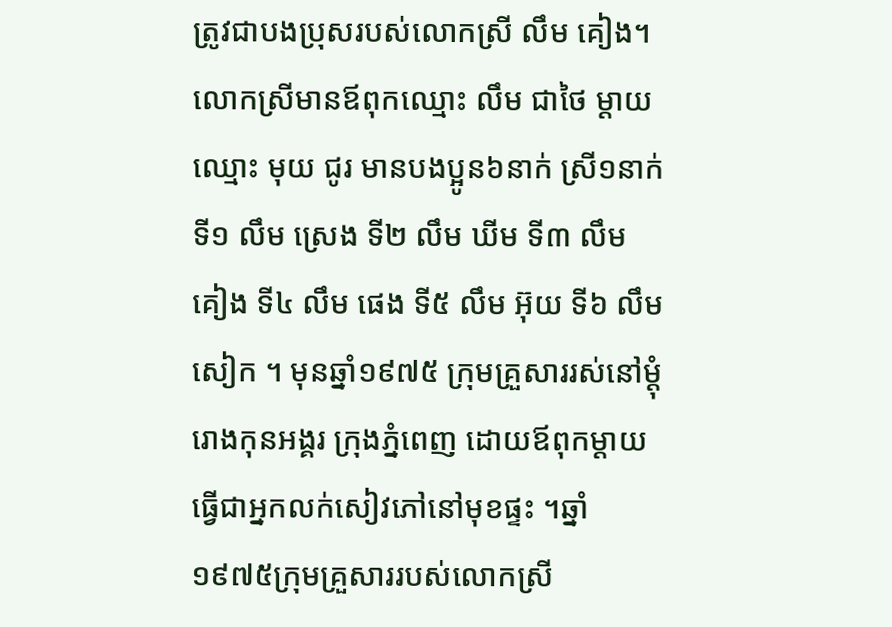ត្រូវជាបងប្រុសរបស់លោកស្រី លឹម គៀង។លោកស្រីមានឪពុកឈ្មោះ លឹម ជាថៃ ម្ដាយឈ្មោះ មុយ ជូរ មានបងប្អូន៦នាក់ ស្រី១នាក់ ទី១ លឹម ស្រេង ទី២ លឹម ឃីម ទី៣ លឹម គៀង ទី៤ លឹម ផេង ទី៥ លឹម អ៊ុយ ទី៦ លឹម សៀក ។ មុនឆ្នាំ១៩៧៥ ក្រុមគ្រួសាររស់នៅម្ដុំរោងកុនអង្គរ ក្រុងភ្នំពេញ ដោយឪពុកម្ដាយធ្វើជាអ្នកលក់សៀវភៅនៅមុខផ្ទះ ។ឆ្នាំ១៩៧៥ក្រុមគ្រួសាររបស់លោកស្រី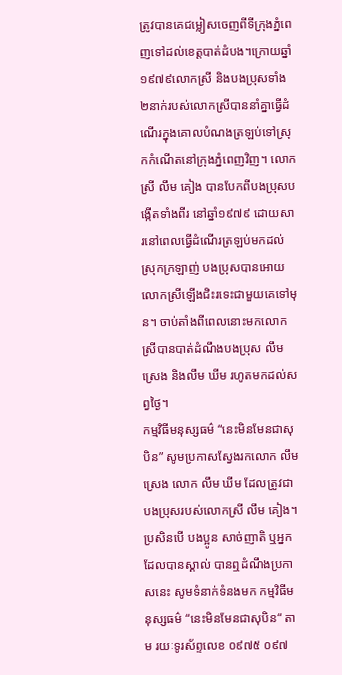ត្រូវបានគេជម្លៀសចេញពីទីក្រុងភ្នំពេញទៅដល់ខេត្តបាត់ដំបង។ក្រោយឆ្នាំ១៩៧៩លោកស្រី និងបងប្រុសទាំង២នាក់របស់លោកស្រីបាននាំគ្នាធ្វើដំណើរក្នុងគោលបំណងត្រឡប់ទៅស្រុកកំណើតនៅក្រុងភ្នំពេញវិញ។ លោកស្រី លឹម គៀង បានបែកពីបងប្រុសបង្កើតទាំងពីរ នៅឆ្នាំ១៩៧៩ ដោយសារនៅពេលធ្វើដំណើរត្រឡប់មកដល់ស្រុកក្រឡាញ់ បងប្រុសបានអោយលោកស្រីឡើងជិះរទេះជាមួយគេទៅមុន។ ចាប់តាំងពីពេលនោះមកលោកស្រីបានបាត់ដំណឹងបងប្រុស លឹម ស្រេង និងលឹម ឃីម រហូតមកដល់សព្វថ្ងៃ។
កម្មវិធីមនុស្សធម៌ “នេះមិនមែនជាសុបិន” សូមប្រកាសស្វែងរកលោក លឹម ស្រេង លោក លឹម ឃីម ដែលត្រូវជាបងប្រុសរបស់លោកស្រី លឹម គៀង។ ប្រសិនបើ បងប្អូន សាច់ញាតិ ឬអ្នកដែលបានស្គាល់ បានឮដំណឹងប្រកាសនេះ សូមទំនាក់ទំនងមក កម្មវិធីមនុស្សធម៌ “នេះមិនមែនជាសុបិន“ តាម រយៈទូរស័ព្ទលេខ ០៩៧៥ ០៩៧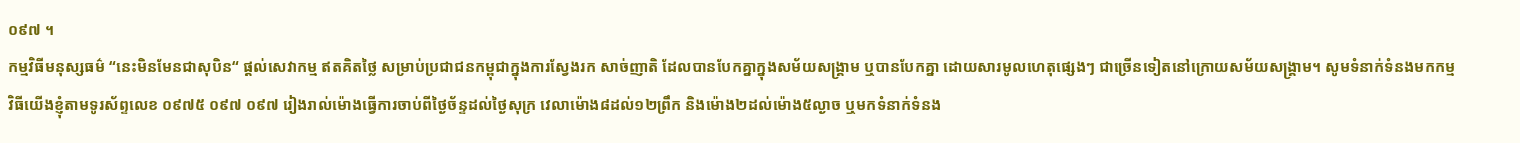០៩៧ ។
កម្មវិធីមនុស្សធម៌ “នេះមិនមែនជាសុបិន“ ផ្ដល់សេវាកម្ម ឥតគិតថ្លៃ សម្រាប់ប្រជាជនកម្ពុជាក្នុងការស្វែងរក សាច់ញាតិ ដែលបានបែកគ្នាក្នុងសម័យសង្គ្រាម ឬបានបែកគ្នា ដោយសារមូលហេតុផ្សេងៗ ជាច្រើនទៀតនៅក្រោយសម័យសង្គ្រាម។ សូមទំនាក់ទំនងមកកម្មវិធីយើងខ្ញុំតាមទូរស័ព្ទលេខ ០៩៧៥ ០៩៧ ០៩៧ រៀងរាល់ម៉ោងធ្វើការចាប់ពីថ្ងៃច័ន្ទដល់ថ្ងៃសុក្រ វេលាម៉ោង៨ដល់១២ព្រឹក និងម៉ោង២ដល់ម៉ោង៥ល្ងាច ឬមកទំនាក់ទំនង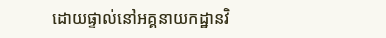ដោយផ្ទាល់នៅអគ្គនាយកដ្ឋានវិ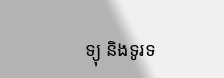ទ្យុ និងទូរទ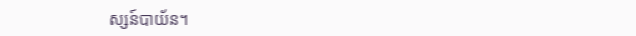ស្សន៍បាយ័ន។